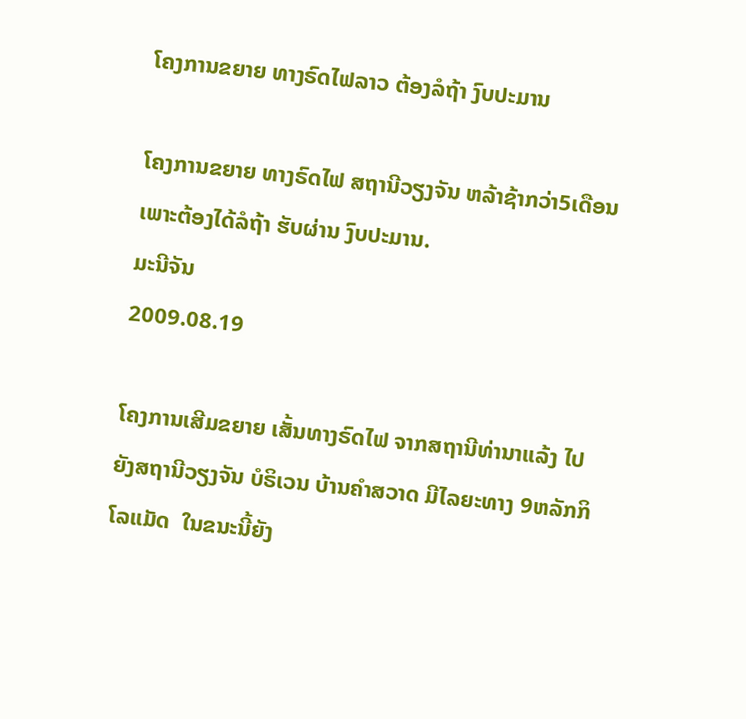ໂຄງການຂຍາຍ ທາງຣົດໄຟລາວ ຕ້ອງລໍຖ້າ ງົບປະມານ

ໂຄງການຂຍາຍ ທາງຣົດໄຟ ສຖານີວຽງຈັນ ຫລ້າຊ້າກວ່າ5ເດືອນ ເພາະຕ້ອງໄດ້ລໍຖ້າ ຮັບຜ່ານ ງົບປະມານ.
ມະນີຈັນ
2009.08.19

ໂຄງການເສີມຂຍາຍ ເສັ້ນທາງຣົດໄຟ ຈາກສຖານີທ່ານາແລ້ງ ໄປຍັງສຖານີວຽງຈັນ ບໍຣິເວນ ບ້ານຄໍາສວາດ ມີໄລຍະທາງ 9ຫລັກກິໂລແມັດ  ໃນຂນະນີ້ຍັງ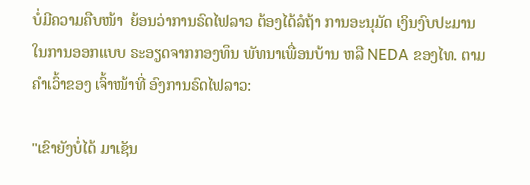ບໍ່ມີຄວາມຄືບໜ້າ  ຍ້ອນວ່າການຣົດໄຟລາວ ຕ້ອງໄດ້ລໍຖ້າ ການອະນຸມັດ ເງິນງົບປະມານ ໃນການອອກແບບ ຣະອຽດຈາກກອງທຶນ ພັທນາເພື່ອນບ້ານ ຫລື NEDA ຂອງໄທ. ຕາມຄໍາເວົ້າຂອງ ເຈົ້າໜ້າທີ່ ອົງການຣົດໄຟລາວ:

"ເຂົາຍັງບໍ່ໄດ້ ມາເຊັນ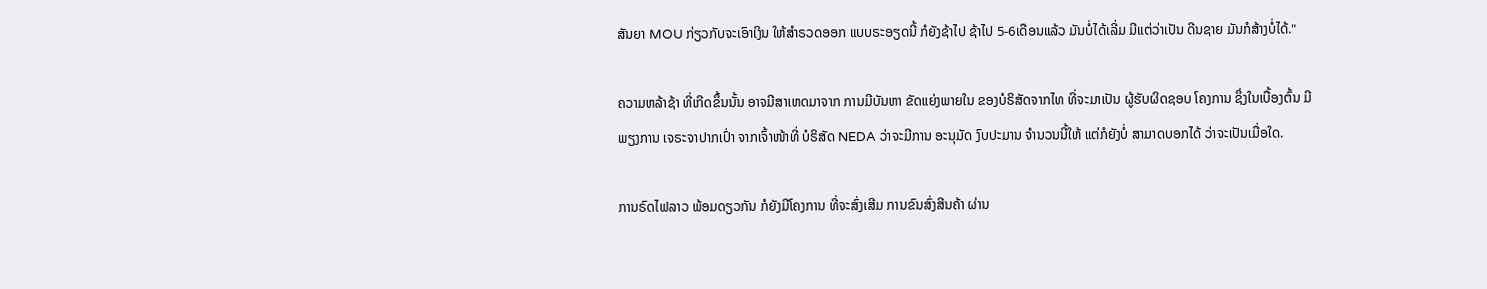ສັນຍາ MOU ກ່ຽວກັບຈະເອົາເງິນ ໃຫ້ສໍາຣວດອອກ ແບບຣະອຽດນີ້ ກໍຍັງຊ້າໄປ ຊ້າໄປ 5-6ເດືອນແລ້ວ ມັນບໍ່ໄດ້ເລີ່ມ ມີແຕ່ວ່າເປັນ ດີນຊາຍ ມັນກໍສ້າງບໍ່ໄດ້."

ຄວາມຫລ້າຊ້າ ທີ່ເກີດຂຶ້ນນັ້ນ ອາຈມີສາເຫດມາຈາກ ການມີບັນຫາ ຂັດແຍ່ງພາຍໃນ ຂອງບໍຣິສັດຈາກໄທ ທີ່ຈະມາເປັນ ຜູ້ຮັບຜິດຊອບ ໂຄງການ ຊຶ່ງໃນເບື້ອງຕົ້ນ ມີພຽງການ ເຈຣະຈາປາກເປົ່າ ຈາກເຈົ້າໜ້າທີ່ ບໍຣິສັດ NEDA ວ່າຈະມີການ ອະນຸມັດ ງົບປະມານ ຈໍານວນນີ້ໃຫ້ ແຕ່ກໍຍັງບໍ່ ສາມາດບອກໄດ້ ວ່າຈະເປັນເມື່ອໃດ.

ການຣົດໄຟລາວ ພ້ອມດຽວກັນ ກໍຍັງມີໂຄງການ ທີ່ຈະສົ່ງເສີມ ການຂົນສົ່ງສີນຄ້າ ຜ່ານ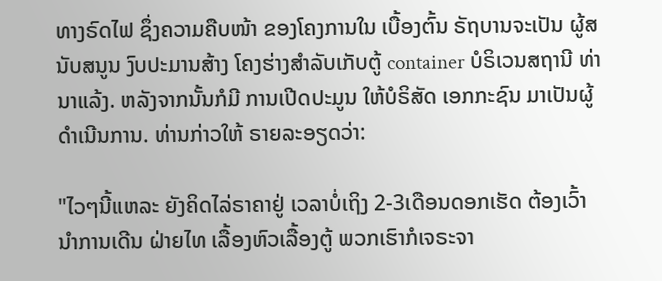ທາງຣົດໄຟ ຊຶ່ງຄວາມຄືບໜ້າ ຂອງໂຄງການໃນ ເບື້ອງຕົ້ນ ຣັຖບານຈະເປັນ ຜູ້ສນັບສນູນ ງົບປະມານສ້າງ ໂຄງຮ່າງສໍາລັບເກັບຕູ້ container ບໍຣິເວນສຖານີ ທ່ານາແລ້ງ. ຫລັງຈາກນັ້ນກໍມີ ການເປີດປະມູນ ໃຫ້ບໍຣິສັດ ເອກກະຊົນ ມາເປັນຜູ້ ດໍາເນີນການ. ທ່ານກ່າວໃຫ້ ຣາຍລະອຽດວ່າ:

"ໄວໆນີ້ແຫລະ ຍັງຄິດໄລ່ຣາຄາຢູ່ ເວລາບໍ່ເຖິງ 2-3ເດືອນດອກເຮັດ ຕ້ອງເວົ້ານໍາການເດີນ ຝ່າຍໄທ ເລື້ອງຫົວເລື້ອງຕູ້ ພວກເຮົາກໍເຈຣະຈາ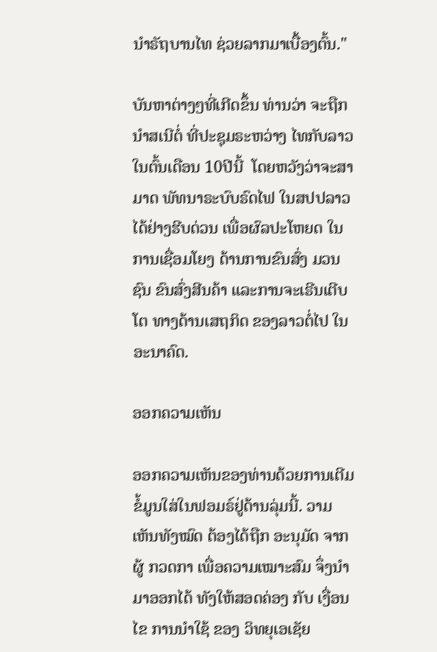ນໍາຣັຖບານໄທ ຊ່ວຍລາກມາເບື້ອງຕົ້ນ."

ບັນຫາຕ່າງໆທີ່ເກີດຂຶ້ນ ທ່ານວ່າ ຈະຖືກນໍາສເນີຕໍ່ ທີ່ປະຊຸມຣະຫວ່າງ ໄທກັບລາວ ໃນຕົ້ນເດືອນ 10ປີນີ້  ໂດຍຫວັງວ່າຈະສາມາດ ພັທນາຣະບົບຣົດໄຟ ໃນສປປລາວ ໄດ້ຢ່າງຮີບດ່ວນ ເພື່ອຜົລປະໂຫຍດ ໃນການເຊື່ອມໂຍງ ດ້ານການຂົນສົ່ງ ມວນຊົນ ຂົນສົ່ງສີນຄ້າ ແລະການຈະເຣີນເຕີບໂຕ ທາງດ້ານເສຖກິດ ຂອງລາວຕໍ່ໄປ ໃນອະນາຄົດ.

ອອກຄວາມເຫັນ

ອອກຄວາມເຫັນຂອງທ່ານດ້ວຍການເຕີມຂໍ້ມູນໃສ່ໃນຟອມຣ໌ຢູ່ດ້ານລຸ່ມນີ້. ວາມເຫັນທັງໝົດ ຕ້ອງໄດ້ຖືກ ອະນຸມັດ ຈາກຜູ້ ກວດກາ ເພື່ອຄວາມເໝາະສົມ ຈຶ່ງນໍາມາອອກໄດ້ ທັງໃຫ້ສອດຄ່ອງ ກັບ ເງື່ອນໄຂ ການນຳໃຊ້ ຂອງ ວິທຍຸເອເຊັຍ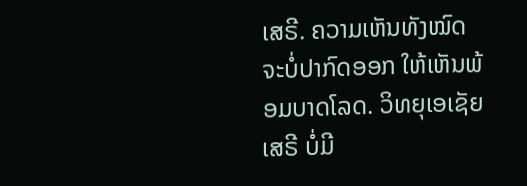ເສຣີ. ຄວາມເຫັນທັງໝົດ ຈະບໍ່ປາກົດອອກ ໃຫ້ເຫັນພ້ອມບາດໂລດ. ວິທຍຸເອເຊັຍເສຣີ ບໍ່ມີ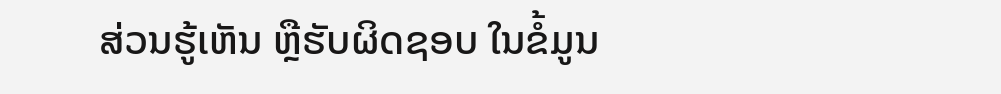ສ່ວນຮູ້ເຫັນ ຫຼືຮັບຜິດຊອບ ໃນຂໍ້ມູນ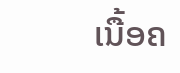ເນື້ອຄ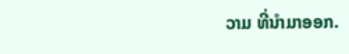ວາມ ທີ່ນໍາມາອອກ.